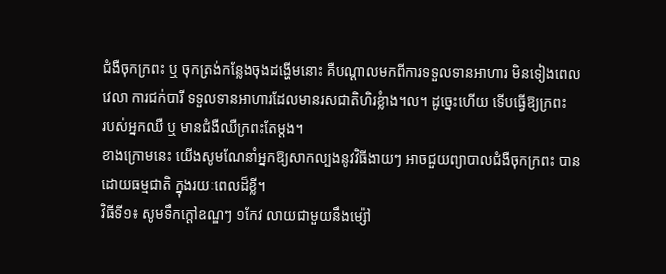ជំងឺចុកក្រពះ ឬ ចុកត្រង់កន្លែងចុងដង្ហើមនោះ គឺបណ្តាលមកពីការទទួលទានអាហារ មិនទៀងពេល
វេលា ការជក់បារី ទទួលទានអាហារដែលមានរសជាតិហិរខ្លំាង។ល។ ដូច្នេះហើយ ទើបធ្វើឱ្យក្រពះ
របស់អ្នកឈឺ ឬ មានជំងឺឈឺក្រពះតែម្តង។
ខាងក្រោមនេះ យើងសូមណែនាំអ្នកឱ្យសាកល្បងនូវវិធីងាយៗ អាចជួយព្យាបាលជំងឺចុកក្រពះ បាន
ដោយធម្មជាតិ ក្នុងរយៈពេលដ៏ខ្លី។
វិធីទី១៖ សូមទឹកក្តៅឧណ្ឌៗ ១កែវ លាយជាមួយនឹងម្ស៉ៅ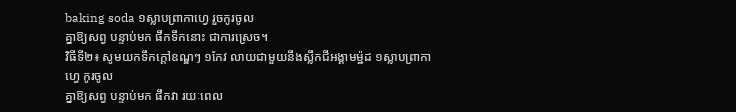baking soda ១ស្លាបព្រាកាហ្វេ រួចកូរចូល
គ្នាឱ្យសព្វ បន្ទាប់មក ផឹកទឹកនោះ ជាការស្រេច។
វិធីទី២៖ សូមយកទឹកក្តៅឧណ្ឌៗ ១កែវ លាយជាមួយនឹងស្លឹកជីអង្គាមម៉្ឋដ ១ស្លាបព្រាកាហ្វេ កូរចូល
គ្នាឱ្យសព្វ បន្ទាប់មក ផឹកវា រយៈពេល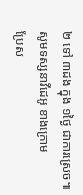២ ទៅ ៣ដង ក្នុង ១ថ្ងៃ ជាការស្រេច៕
សូមទស្សនាវីដេអូ ខាងក្រោម
ប្រែស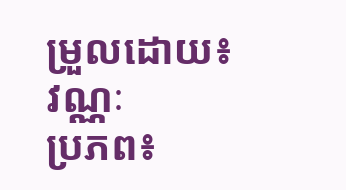ម្រួលដោយ៖ វណ្ណៈ
ប្រភព៖